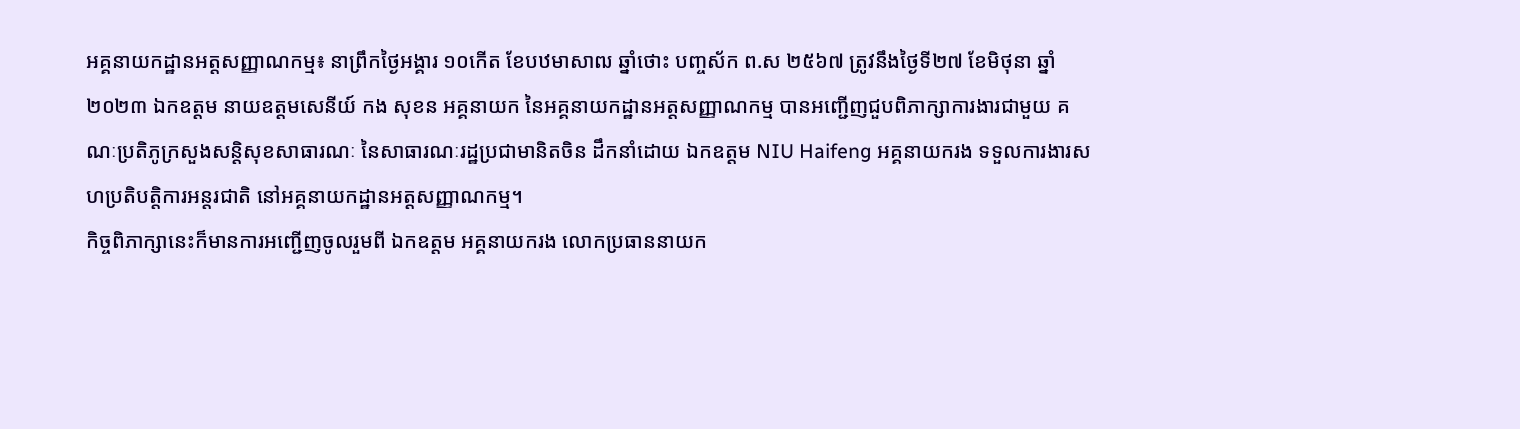អគ្គនាយកដ្ឋានអត្តសញ្ញាណកម្ម៖ នាព្រឹកថ្ងៃអង្គារ ១០កើត ខែបឋមាសាឍ ឆ្នាំថោះ បញ្ចស័ក ព.ស ២៥៦៧ ត្រូវនឹងថ្ងៃទី២៧ ខែមិថុនា ឆ្នាំ២០២៣ ឯកឧត្តម នាយឧត្តមសេនីយ៍ កង សុខន អគ្គនាយក នៃអគ្គនាយកដ្ឋានអត្តសញ្ញាណកម្ម បានអញ្ជើញជួបពិភាក្សាការងារជាមួយ គណៈប្រតិភូក្រសួងសន្តិសុខសាធារណៈ នៃសាធារណៈរដ្ឋប្រជាមានិតចិន ដឹកនាំដោយ ឯកឧត្ដម NIU Haifeng អគ្គនាយករង ទទួលការងារសហប្រតិបត្តិការអន្តរជាតិ នៅអគ្គនាយកដ្ឋានអត្តសញ្ញាណកម្ម។
កិច្ចពិភាក្សានេះក៏មានការអញ្ជើញចូលរួមពី ឯកឧត្តម អគ្គនាយករង លោកប្រធាននាយក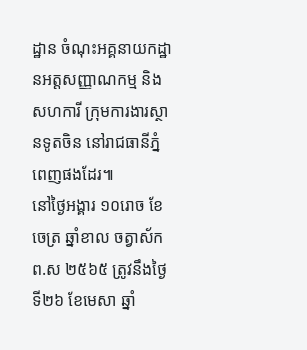ដ្ឋាន ចំណុះអគ្គនាយកដ្ឋានអត្តសញ្ញាណកម្ម និងសហការី ក្រុមការងារស្ថានទូតចិន នៅរាជធានីភ្នំពេញផងដែរ៕
នៅថ្ងៃអង្គារ ១០រោច ខែចេត្រ ឆ្នាំខាល ចត្វាស័ក ព.ស ២៥៦៥ ត្រូវនឹងថ្ងៃទី២៦ ខែមេសា ឆ្នាំ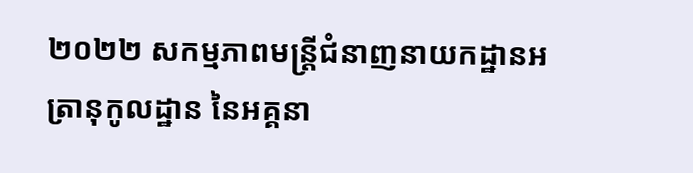២០២២ សកម្មភាពមន្រ្តីជំនាញនាយកដ្ឋានអត្រានុកូលដ្ឋាន នៃអគ្គនា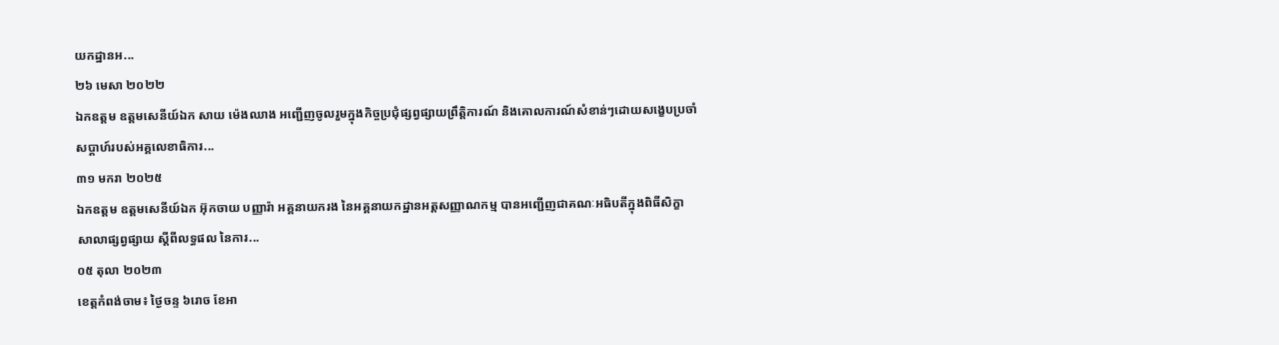យកដ្ឋានអ...
២៦ មេសា ២០២២
ឯកឧត្តម ឧត្តមសេនីយ៍ឯក សាយ ម៉េងឈាង អញ្ជើញចូលរួមក្នុងកិច្ចប្រជុំផ្សព្វផ្សាយព្រឹត្តិការណ៍ និងគោលការណ៍សំខាន់ៗដោយសង្ខេបប្រចាំសប្ដាហ៍របស់អគ្គលេខាធិការ...
៣១ មករា ២០២៥
ឯកឧត្តម ឧត្តមសេនីយ៍ឯក អ៊ុកចាយ បញ្ញារ៉ា អគ្គនាយករង នៃអគ្គនាយកដ្ឋានអត្តសញ្ញាណកម្ម បានអញ្ជើញជាគណៈអធិបតីក្នុងពិធីសិក្ខាសាលាផ្សព្វផ្សាយ ស្ដីពីលទ្ធផល នៃការ...
០៥ តុលា ២០២៣
ខេត្តកំពង់ចាម៖ ថ្ងៃចន្ទ ៦រោច ខែអា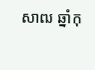សាឍ ឆ្នាំកុ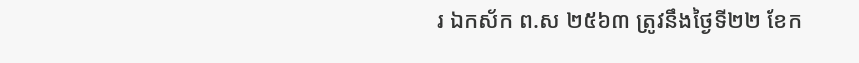រ ឯកស័ក ព.ស ២៥៦៣ ត្រូវនឹងថ្ងៃទី២២ ខែក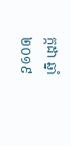ក្កដា ឆ្នាំ២០១៩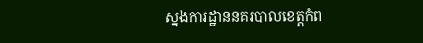ស្នងការដ្ឋាននគរបាលខេត្តកំព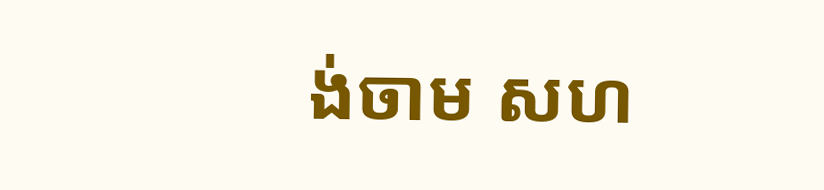ង់ចាម សហ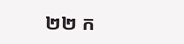២២ ក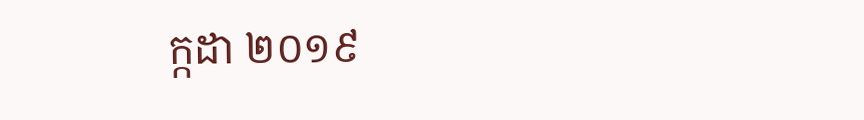ក្កដា ២០១៩